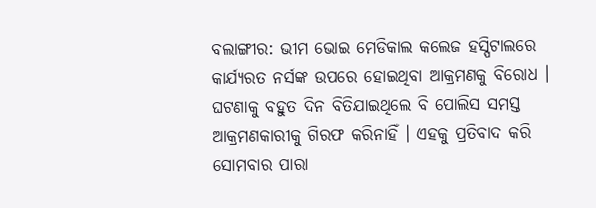ବଲାଙ୍ଗୀର: ଭୀମ ଭୋଇ ମେଡିକାଲ କଲେଜ ହସ୍ପିଟାଲରେ କାର୍ଯ୍ୟରତ ନର୍ସଙ୍କ ଉପରେ ହୋଇଥିବା ଆକ୍ରମଣକୁ ବିରୋଧ । ଘଟଣାକୁ ବହୁତ ଦିନ ବିତିଯାଇଥିଲେ ବି ପୋଲିସ ସମସ୍ତ ଆକ୍ରମଣକାରୀକୁ ଗିରଫ କରିନାହିଁ । ଏହକୁ ପ୍ରତିବାଦ କରି ସୋମବାର ପାରା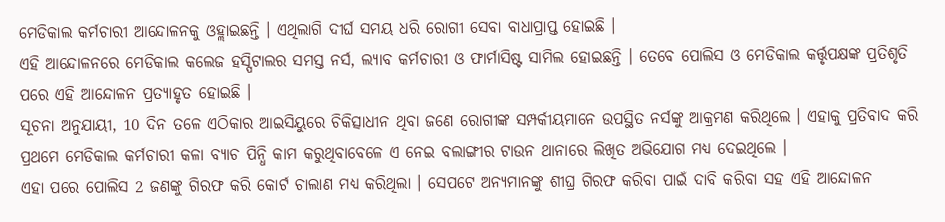ମେଡିକାଲ କର୍ମଚାରୀ ଆନ୍ଦୋଳନକୁ ଓହ୍ଲାଇଛନ୍ତି । ଏଥିଲାଗି ଦୀର୍ଘ ସମୟ ଧରି ରୋଗୀ ସେବା ବାଧାପ୍ରାପ୍ତ ହୋଇଛି ।
ଏହି ଆନ୍ଦୋଳନରେ ମେଡିକାଲ କଲେଜ ହସ୍ପିଟାଲର ସମସ୍ତ ନର୍ସ, ଲ୍ୟାବ କର୍ମଚାରୀ ଓ ଫାର୍ମାସିଷ୍ଟ ସାମିଲ ହୋଇଛନ୍ତି । ତେବେ ପୋଲିସ ଓ ମେଡିକାଲ କର୍ତ୍ତୃପକ୍ଷଙ୍କ ପ୍ରତିଶୃତି ପରେ ଏହି ଆନ୍ଦୋଳନ ପ୍ରତ୍ୟାହୃତ ହୋଇଛି ।
ସୂଚନା ଅନୁଯାୟୀ, 10 ଦିନ ତଳେ ଏଠିକାର ଆଇସିୟୁରେ ଚିକିତ୍ସାଧୀନ ଥିବା ଜଣେ ରୋଗୀଙ୍କ ସମ୍ପର୍କୀୟମାନେ ଉପସ୍ଥିତ ନର୍ସଙ୍କୁ ଆକ୍ରମଣ କରିଥିଲେ । ଏହାକୁ ପ୍ରତିବାଦ କରି ପ୍ରଥମେ ମେଡିକାଲ କର୍ମଚାରୀ କଳା ବ୍ୟାଚ ପିନ୍ଧି କାମ କରୁଥିବାବେଳେ ଏ ନେଇ ବଲାଙ୍ଗୀର ଟାଉନ ଥାନାରେ ଲିଖିତ ଅଭିଯୋଗ ମଧ୍ୟ ଦେଇଥିଲେ ।
ଏହା ପରେ ପୋଲିସ 2 ଜଣଙ୍କୁ ଗିରଫ କରି କୋର୍ଟ ଚାଲାଣ ମଧ୍ୟ କରିଥିଲା । ସେପଟେ ଅନ୍ୟମାନଙ୍କୁ ଶୀଘ୍ର ଗିରଫ କରିବା ପାଇଁ ଦାବି କରିବା ସହ ଏହି ଆନ୍ଦୋଳନ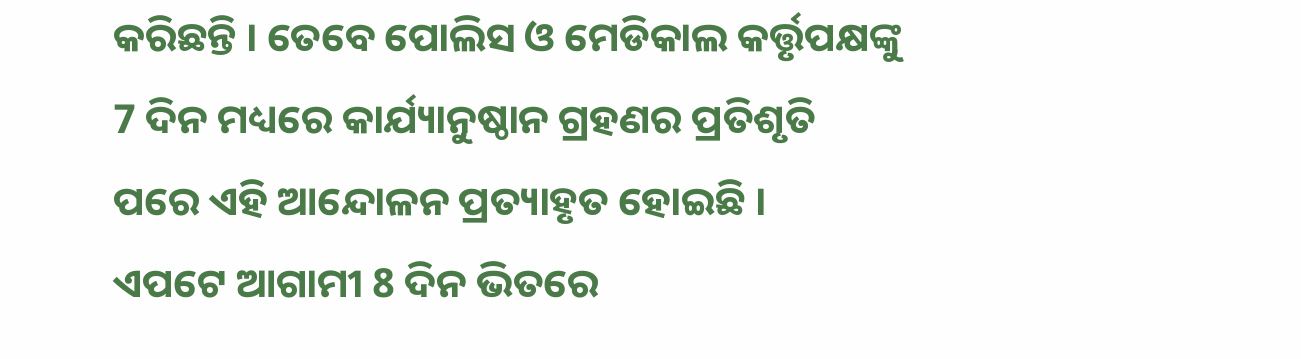କରିଛନ୍ତି । ତେବେ ପୋଲିସ ଓ ମେଡିକାଲ କର୍ତ୍ତୃପକ୍ଷଙ୍କୁ 7 ଦିନ ମଧ୍ୟରେ କାର୍ଯ୍ୟାନୁଷ୍ଠାନ ଗ୍ରହଣର ପ୍ରତିଶୃତି ପରେ ଏହି ଆନ୍ଦୋଳନ ପ୍ରତ୍ୟାହୃତ ହୋଇଛି ।
ଏପଟେ ଆଗାମୀ 8 ଦିନ ଭିତରେ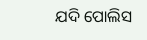ଯଦି ପୋଲିସ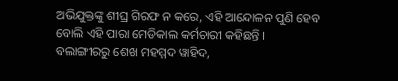ଅଭିଯୁକ୍ତଙ୍କୁ ଶୀଘ୍ର ଗିରଫ ନ କରେ, ଏହି ଆନ୍ଦୋଳନ ପୁଣି ହେବ ବୋଲି ଏହି ପାରା ମେଡିକାଲ କର୍ମଚାରୀ କହିଛନ୍ତି ।
ବଲାଙ୍ଗୀରରୁ ଶେଖ ମହମ୍ମଦ ୱାହିଦ,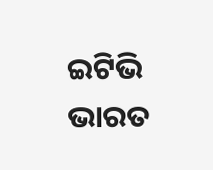ଇଟିଭି ଭାରତ